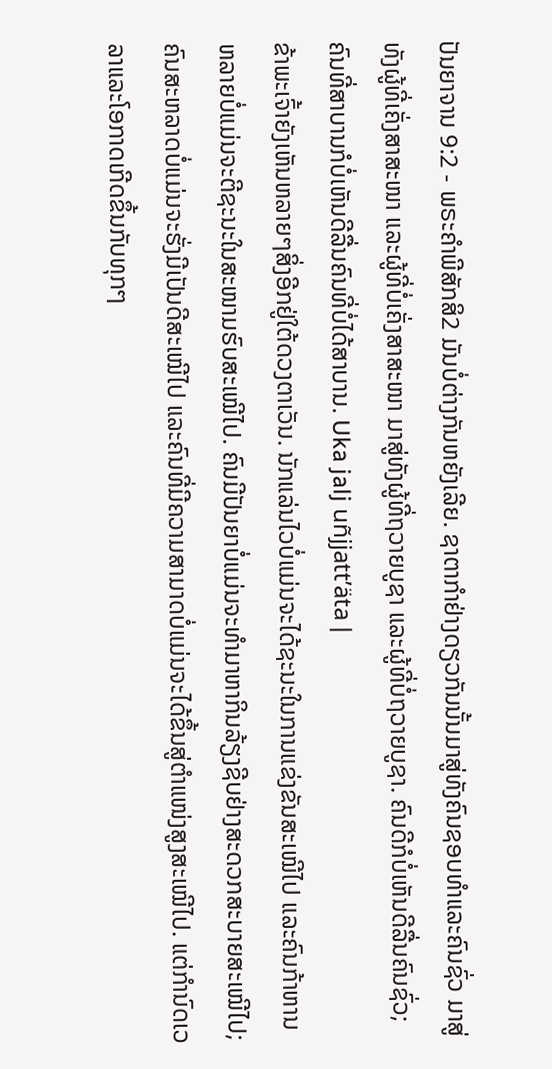ປັນຍາຈານ 9:2 - ພຣະຄຳພີສັກສິ2 ມັນບໍ່ຕ່າງກັນຫຍັງເລີຍ. ຊາຕາກຳຢ່າງດຽວກັນນັ້ນມາສູ່ທັງຄົນຊອບທຳແລະຄົນຊົ່ວ ມາສູ່ທັງຜູ້ທີ່ເຄັ່ງສາສະໜາ ແລະຜູ້ທີ່ບໍ່ເຄັ່ງສາສະໜາ ມາສູ່ທັງຜູ້ທີ່ຖວາຍບູຊາ ແລະຜູ້ທີ່ບໍ່ຖວາຍບູຊາ. ຄົນດີກໍບໍ່ເຫັນດີລື່ນຄົນຊົ່ວ; ຄົນທີ່ສາບານກໍບໍ່ເຫັນດີລື່ນຄົນທີ່ບໍ່ໄດ້ສາບານ. Uka jalj uñjjattʼäta |
ຂ້າພະເຈົ້າຍັງເຫັນຫລາຍໆສິ່ງອີກຢູ່ໃຕ້ດວງຕາເວັນ. ນັກແລ່ນໄວບໍ່ແມ່ນຈະໄດ້ຊະນະໃນການແຂ່ງຂັນສະເໝີໄປ ແລະຄົນກ້າຫານຫລາຍບໍ່ແມ່ນຈະຕີຊະນະໃນສະໜາມຮົບສະເໝີໄປ. ຄົນມີປັນຍາບໍ່ແມ່ນຈະທຳມາຫາກິນລ້ຽງຊີບຢ່າງສະດວກສະບາຍສະເໝີໄປ; ຄົນສະຫລາດບໍ່ແມ່ນຈະຮັ່ງມີເປັນດີສະເໝີໄປ ແລະຄົນທີ່ມີຄວາມສາມາດບໍ່ແມ່ນຈະໄດ້ຂຶ້ນສູ່ຕຳແໜ່ງສູງສະເໝີໄປ. ແຕ່ກຳນົດເວລາແລະໂອກາດເກີດຂຶ້ນກັບທຸກໆ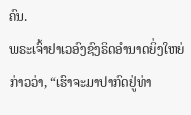ຄົນ.
ພຣະເຈົ້າຢາເວອົງຊົງຣິດອຳນາດຍິ່ງໃຫຍ່ກ່າວວ່າ, “ເຮົາຈະມາປາກົດຢູ່ທ່າ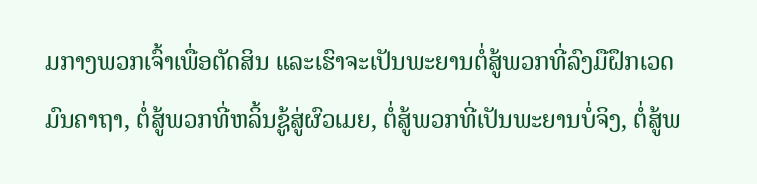ມກາງພວກເຈົ້າເພື່ອຕັດສິນ ແລະເຮົາຈະເປັນພະຍານຕໍ່ສູ້ພວກທີ່ລົງມືຝຶກເວດມົນຄາຖາ, ຕໍ່ສູ້ພວກທີ່ຫລິ້ນຊູ້ສູ່ຜົວເມຍ, ຕໍ່ສູ້ພວກທີ່ເປັນພະຍານບໍ່ຈິງ, ຕໍ່ສູ້ພ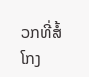ວກທີ່ສໍ້ໂກງ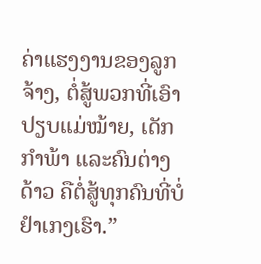ຄ່າແຮງງານຂອງລູກຈ້າງ, ຕໍ່ສູ້ພວກທີ່ເອົາປຽບແມ່ໝ້າຍ, ເດັກກຳພ້າ ແລະຄົນຕ່າງດ້າວ ຄືຕໍ່ສູ້ທຸກຄົນທີ່ບໍ່ຢຳເກງເຮົາ.”